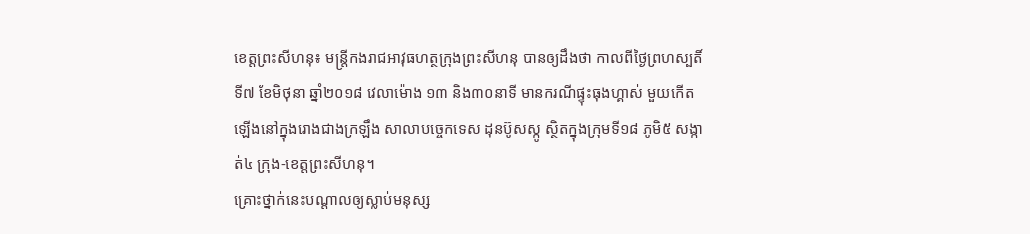ខេត្តព្រះសីហនុ៖ មន្ត្រីកងរាជអាវុធហត្ថក្រុងព្រះសីហនុ បានឲ្យដឹងថា កាលពីថ្ងៃព្រហស្បតិ៍ ទី៧ ខែមិថុនា ឆ្នាំ២០១៨ វេលាម៉ោង ១៣ និង៣០នាទី មានករណីផ្ទុះធុងហ្គាស់ មួយកើតឡើងនៅក្នុងរោងជាងក្រឡឹង សាលាបច្ចេកទេស ដុនប៊ូសស្កូ ស្ថិតក្នុងក្រុមទី១៨ ភូមិ៥ សង្កាត់៤ ក្រុង-ខេត្តព្រះសីហនុ។
គ្រោះថ្នាក់នេះបណ្តាលឲ្យស្លាប់មនុស្ស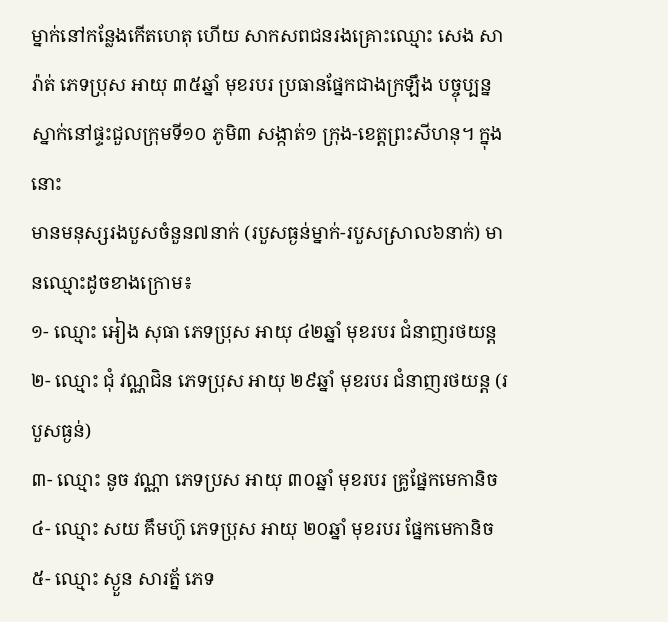ម្នាក់នៅកន្លែងកើតហេតុ ហើយ សាកសពជនរងគ្រោះឈ្មោះ សេង សារ៉ាត់ ភេទប្រុស អាយុ ៣៥ឆ្នាំ មុខរបរ ប្រធានផ្នែកជាងក្រឡឹង បច្ចុប្បន្នស្នាក់នៅផ្ទះជួលក្រុមទី១០ ភូមិ៣ សង្កាត់១ ក្រុង-ខេត្តព្រះសីហនុ។ ក្នុងនោះ
មានមនុស្សរងបួសចំនួន៧នាក់ (របួសធ្ងន់ម្នាក់-របួសស្រាល៦នាក់) មានឈ្មោះដូចខាងក្រោម៖
១- ឈ្មោះ អៀង សុធា ភេទប្រុស អាយុ ៤២ឆ្នាំ មុខរបរ ជំនាញរថយន្ត
២- ឈ្មោះ ជុំ វណ្ណជិន ភេទប្រុស អាយុ ២៩ឆ្នាំ មុខរបរ ជំនាញរថយន្ត (របួសធ្ងន់)
៣- ឈ្មោះ នូច វណ្ណា ភេទប្រស អាយុ ៣០ឆ្នាំ មុខរបរ គ្រូផ្នែកមេកានិច
៤- ឈ្មោះ សយ គឹមហ៊ូ ភេទប្រុស អាយុ ២០ឆ្នាំ មុខរបរ ផ្នែកមេកានិច
៥- ឈ្មោះ ស្ងួន សារត្ន័ ភេទ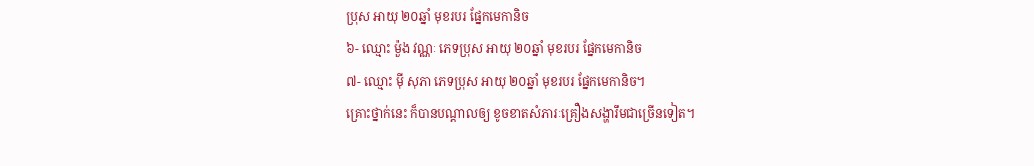ប្រុស អាយុ ២០ឆ្នាំ មុខរបរ ផ្នែកមេកានិច
៦- ឈ្មោះ ម៉ួង វណ្ណៈ ភេទប្រុស អាយុ ២០ឆ្នាំ មុខរបរ ផ្នែកមេកានិច
៧- ឈ្មោះ ម៉ី សុភា ភេទប្រុស អាយុ ២០ឆ្នាំ មុខរបរ ផ្នែកមេកានិច។
គ្រោះថ្នាក់នេះ ក៏បានបណ្តាលឲ្យ ខូចខាតសំភារៈគ្រឿងសង្ហារឹមជាច្រើនទៀត។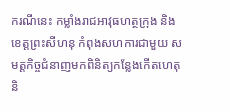ករណីនេះ កម្លាំងរាជអាវុធហត្ថក្រុង និងខេត្តព្រះសីហនុ កំពុងសហការជាមួយ សមត្តកិច្ចជំនាញមកពិនិត្យកន្លែងកើតហេតុ និ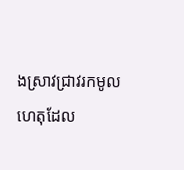ងស្រាវជ្រាវរកមូលហេតុដែល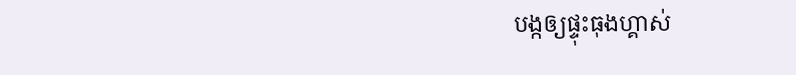បង្កឲ្យផ្ទុះធុងហ្គាស់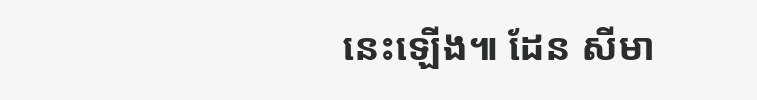នេះឡើង៕ ដែន សីមា